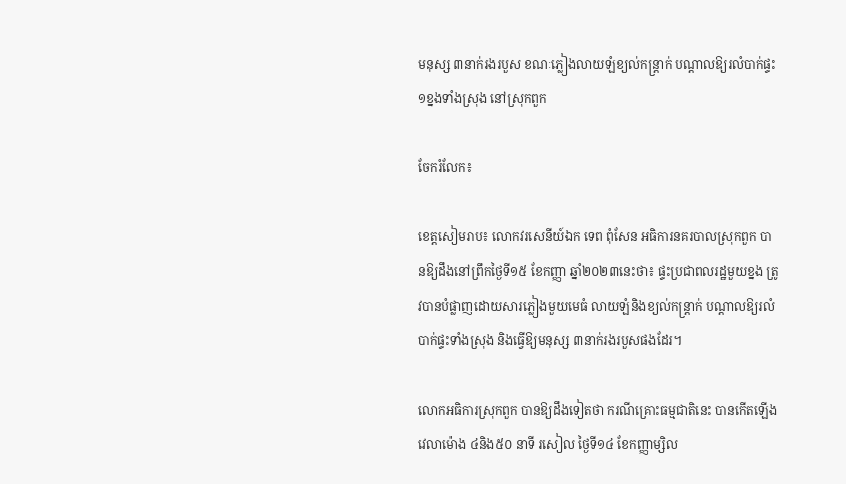មនុស្ស ៣នាក់រងរបួស ខណៈភ្លៀងលាយឡំខ្យល់កន្ត្រាក់ បណ្តាលឱ្យរលំបាក់ផ្ទះ ១ខ្នងទាំងស្រុង នៅស្រុកពួក

ចែករំលែក៖

ខេត្តសៀមរាប៖ លោកវរសេនីយ៍ឯក ទេព ពុំសែន អធិការនគរបាលស្រុកពួក បានឱ្យដឹងនៅព្រឹកថ្ងៃទី១៥ ខែកញ្ញា ឆ្នាំ២០២៣នេះថា៖ ផ្ទះប្រជាពលរដ្ឋមួយខ្នង ត្រូវបានបំផ្លាញដោយសារភ្លៀងមួយមេធំ លាយឡំនិងខ្យល់កន្ត្រាក់ បណ្តាលឱ្យរលំបាក់ផ្ទះទាំងស្រុង និងធ្វេីឱ្យមនុស្ស ៣នាក់រងរបួសផងដែរ។

លោកអធិការស្រុកពួក បានឱ្យដឹងទៀតថា ករណីគ្រោះធម្មជាតិនេះ បានកើតឡើងវេលាម៉ោង ៤និង៥០ នាទី រសៀល ថ្ងៃទី១៤ ខែកញ្ញាម្សិល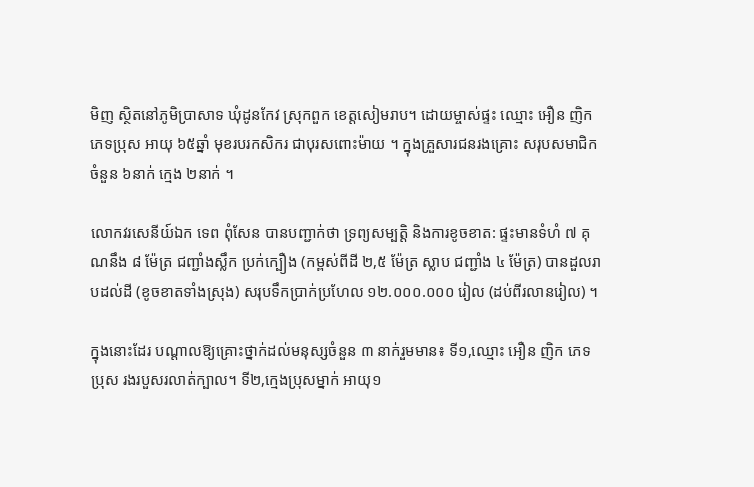មិញ ស្ថិតនៅភូមិប្រាសាទ ឃុំដូនកែវ ស្រុកពួក ខេត្តសៀមរាប។ ដោយម្ចាស់ផ្ទះ ឈ្មោះ អឿន ញិក ភេទប្រុស អាយុ ៦៥ឆ្នាំ មុខរបរកសិករ ជាបុរសពោះម៉ាយ ។ ក្នុងគ្រួសារជនរងគ្រោះ សរុបសមាជិក ចំនួន ៦នាក់ ក្មេង ២នាក់ ។

លោកវរសេនីយ៍ឯក ទេព ពុំសែន បានបញ្ជាក់ថា ទ្រព្យសម្បត្តិ និងការខូចខាត: ផ្ទះមានទំហំ ៧ គុណនឹង ៨ ម៉ែត្រ ជញ្ជាំងស្លឹក ប្រក់ក្បឿង (កម្ពស់ពីដី ២,៥ ម៉ែត្រ ស្លាប ជញ្ជាំង ៤ ម៉ែត្រ) បានដួលរាបដល់ដី (ខូចខាតទាំងស្រុង) សរុបទឹកប្រាក់ប្រហែល ១២.០០០.០០០ រៀល (ដប់ពីរលានរៀល) ។

ក្នុងនោះដែរ បណ្ដាលឱ្យគ្រោះថ្នាក់ដល់មនុស្សចំនួន ៣ នាក់រួមមាន៖ ទី១,ឈ្មោះ អឿន ញិក ភេទប្រុស រងរបួសរលាត់ក្បាល។ ទី២,ក្មេងប្រុសម្នាក់ អាយុ១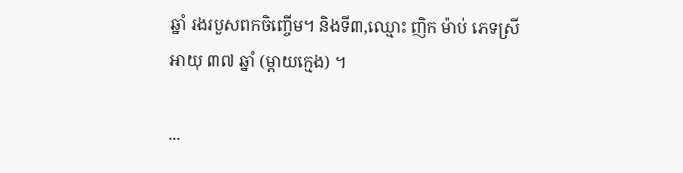ឆ្នាំ រងរបួសពកចិញ្ចើម។ និងទី៣,ឈ្មោះ ញិក ម៉ាប់ ភេទស្រី អាយុ ៣៧ ឆ្នាំ (ម្តាយក្មេង) ។

...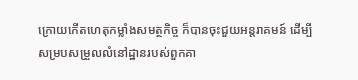ក្រោយកេីតហេតុកម្លាំងសមត្ថកិច្ច ក៏បានចុះជួយអន្តរាគមន៍ ដេីម្បីសម្របសម្រួលលំនៅដ្ឋានរបស់ពួកគា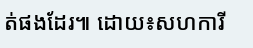ត់ផងដែរ៕ ដោយ៖សហការី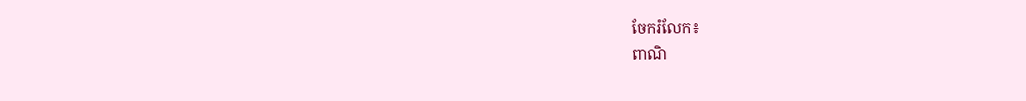ចែករំលែក៖
ពាណិ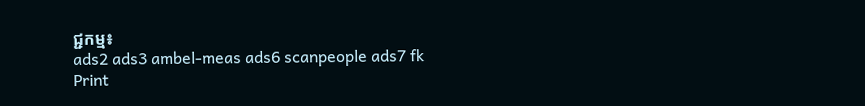ជ្ជកម្ម៖
ads2 ads3 ambel-meas ads6 scanpeople ads7 fk Print